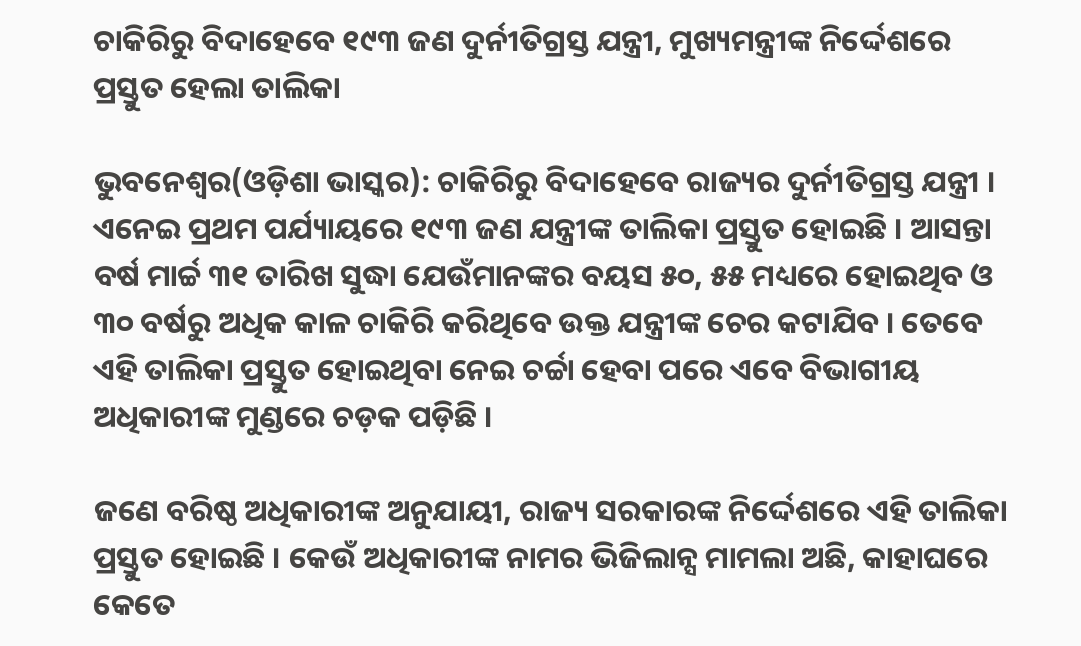ଚାକିରିରୁ ବିଦାହେବେ ୧୯୩ ଜଣ ଦୁର୍ନୀତିଗ୍ରସ୍ତ ଯନ୍ତ୍ରୀ, ମୁଖ୍ୟମନ୍ତ୍ରୀଙ୍କ ନିର୍ଦ୍ଦେଶରେ ପ୍ରସ୍ତୁତ ହେଲା ତାଲିକା

ଭୁବନେଶ୍ୱର(ଓଡ଼ିଶା ଭାସ୍କର): ଚାକିରିରୁ ବିଦାହେବେ ରାଜ୍ୟର ଦୁର୍ନୀତିଗ୍ରସ୍ତ ଯନ୍ତ୍ରୀ । ଏନେଇ ପ୍ରଥମ ପର୍ଯ୍ୟାୟରେ ୧୯୩ ଜଣ ଯନ୍ତ୍ରୀଙ୍କ ତାଲିକା ପ୍ରସ୍ତୁତ ହୋଇଛି । ଆସନ୍ତା ବର୍ଷ ମାର୍ଚ୍ଚ ୩୧ ତାରିଖ ସୁଦ୍ଧା ଯେଉଁମାନଙ୍କର ବୟସ ୫୦, ୫୫ ମଧ୍ୟରେ ହୋଇଥିବ ଓ ୩୦ ବର୍ଷରୁ ଅଧିକ କାଳ ଚାକିରି କରିଥିବେ ଉକ୍ତ ଯନ୍ତ୍ରୀଙ୍କ ଚେର କଟାଯିବ । ତେବେ ଏହି ତାଲିକା ପ୍ରସ୍ତୁତ ହୋଇଥିବା ନେଇ ଚର୍ଚ୍ଚା ହେବା ପରେ ଏବେ ବିଭାଗୀୟ ଅଧିକାରୀଙ୍କ ମୁଣ୍ଡରେ ଚଡ଼କ ପଡ଼ିଛି ।

ଜଣେ ବରିଷ୍ଠ ଅଧିକାରୀଙ୍କ ଅନୁଯାୟୀ, ରାଜ୍ୟ ସରକାରଙ୍କ ନିର୍ଦ୍ଦେଶରେ ଏହି ତାଲିକା ପ୍ରସ୍ତୁତ ହୋଇଛି । କେଉଁ ଅଧିକାରୀଙ୍କ ନାମର ଭିଜିଲାନ୍ସ ମାମଲା ଅଛି, କାହାଘରେ କେତେ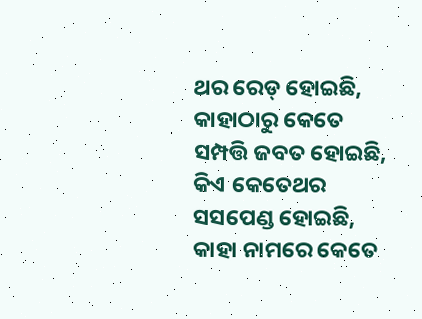ଥର ରେଡ୍ ହୋଇଛି, କାହାଠାରୁ କେତେ ସମ୍ପତ୍ତି ଜବତ ହୋଇଛି, କିଏ କେତେଥର ସସପେଣ୍ଡ ହୋଇଛି, କାହା ନାମରେ କେତେ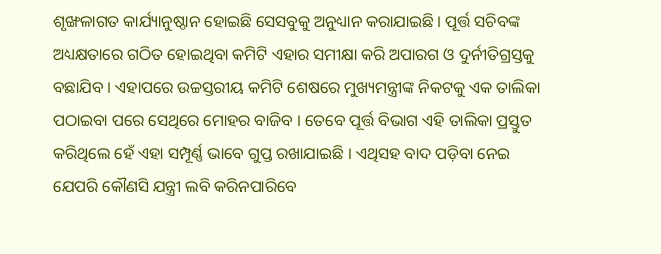ଶୃଙ୍ଖଳାଗତ କାର୍ଯ୍ୟାନୁଷ୍ଠାନ ହୋଇଛି ସେସବୁକୁ ଅନୁଧ୍ୟାନ କରାଯାଇଛି । ପୂର୍ତ୍ତ ସଚିବଙ୍କ ଅଧ୍ୟକ୍ଷତାରେ ଗଠିତ ହୋଇଥିବା କମିଟି ଏହାର ସମୀକ୍ଷା କରି ଅପାରଗ ଓ ଦୁର୍ନୀତିଗ୍ରସ୍ତକୁ ବଛାଯିବ । ଏହାପରେ ଉଚ୍ଚସ୍ତରୀୟ କମିଟି ଶେଷରେ ମୁଖ୍ୟମନ୍ତ୍ରୀଙ୍କ ନିକଟକୁ ଏକ ତାଲିକା ପଠାଇବା ପରେ ସେଥିରେ ମୋହର ବାଜିବ । ତେବେ ପୂର୍ତ୍ତ ବିଭାଗ ଏହି ତାଲିକା ପ୍ରସ୍ତୁତ କରିଥିଲେ ହେଁ ଏହା ସମ୍ପୂର୍ଣ୍ଣ ଭାବେ ଗୁପ୍ତ ରଖାଯାଇଛି । ଏଥିସହ ବାଦ ପଡ଼ିବା ନେଇ ଯେପରି କୌଣସି ଯନ୍ତ୍ରୀ ଲବି କରିନପାରିବେ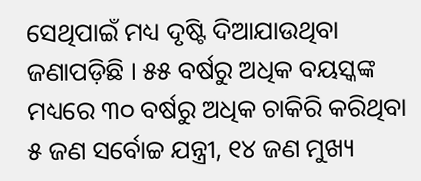ସେଥିପାଇଁ ମଧ୍ୟ ଦୃଷ୍ଟି ଦିଆଯାଉଥିବା ଜଣାପଡ଼ିଛି । ୫୫ ବର୍ଷରୁ ଅଧିକ ବୟସ୍କଙ୍କ ମଧ୍ୟରେ ୩୦ ବର୍ଷରୁ ଅଧିକ ଚାକିରି କରିଥିବା ୫ ଜଣ ସର୍ବୋଚ୍ଚ ଯନ୍ତ୍ରୀ, ୧୪ ଜଣ ମୁଖ୍ୟ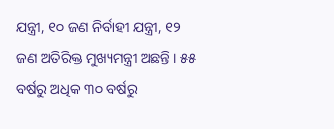ଯନ୍ତ୍ରୀ, ୧୦ ଜଣ ନିର୍ବାହୀ ଯନ୍ତ୍ରୀ, ୧୨ ଜଣ ଅତିରିକ୍ତ ମୁଖ୍ୟମନ୍ତ୍ରୀ ଅଛନ୍ତି । ୫୫ ବର୍ଷରୁ ଅଧିକ ୩୦ ବର୍ଷରୁ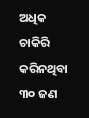ଅଧିକ ଚାକିରି କରିନଥିବା ୩୦ ଜଣ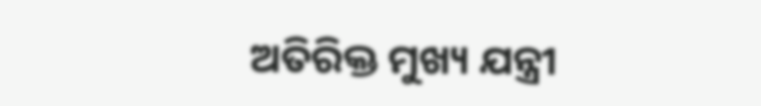ଅତିରିକ୍ତ ମୁଖ୍ୟ ଯନ୍ତ୍ରୀ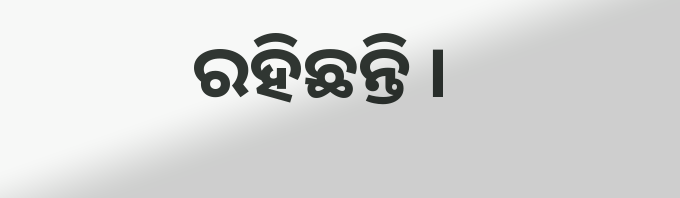ରହିଛନ୍ତି ।